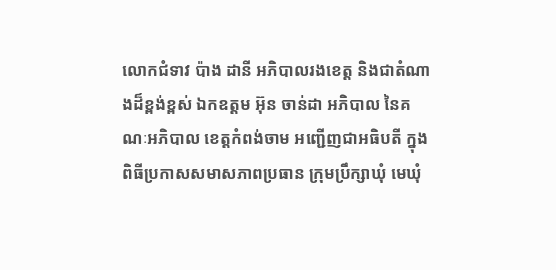លោកជំទាវ ប៉ាង ដានី អភិបាលរងខេត្ត និងជាតំណាងដ៏ខ្ពង់ខ្ពស់ ឯកឧត្ដម អ៊ុន ចាន់ដា អភិបាល នៃគណៈអភិបាល ខេត្តកំពង់ចាម អញ្ជើញជាអធិបតី ក្នុងពិធីប្រកាសសមាសភាពប្រធាន ក្រុមប្រឹក្សាឃុំ មេឃុំ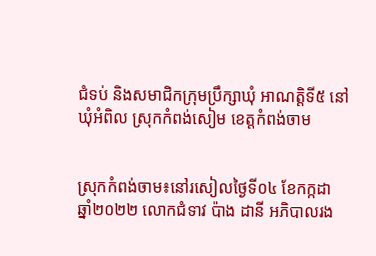ជំទប់ និងសមាជិកក្រុមប្រឹក្សាឃុំ អាណត្តិទី៥ នៅឃុំអំពិល ស្រុកកំពង់សៀម ខេត្តកំពង់ចាម


ស្រុកកំពង់ចាម៖នៅរសៀលថ្ងៃទី០៤ ខែកក្កដា ឆ្នាំ២០២២ លោកជំទាវ ប៉ាង ដានី អភិបាលរង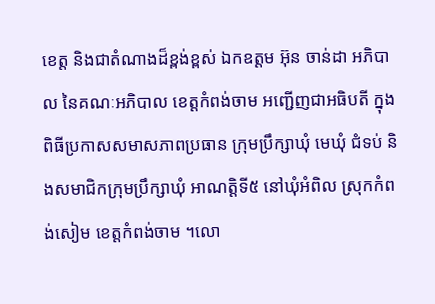ខេត្ត និងជាតំណាងដ៏ខ្ពង់ខ្ពស់ ឯកឧត្ដម អ៊ុន ចាន់ដា អភិបាល នៃគណៈអភិបាល ខេត្តកំពង់ចាម អញ្ជើញជាអធិបតី ក្នុងពិធីប្រកាសសមាសភាពប្រធាន ក្រុមប្រឹក្សាឃុំ មេឃុំ ជំទប់ និងសមាជិកក្រុមប្រឹក្សាឃុំ អាណត្តិទី៥ នៅឃុំអំពិល ស្រុកកំពង់សៀម ខេត្តកំពង់ចាម ។លោ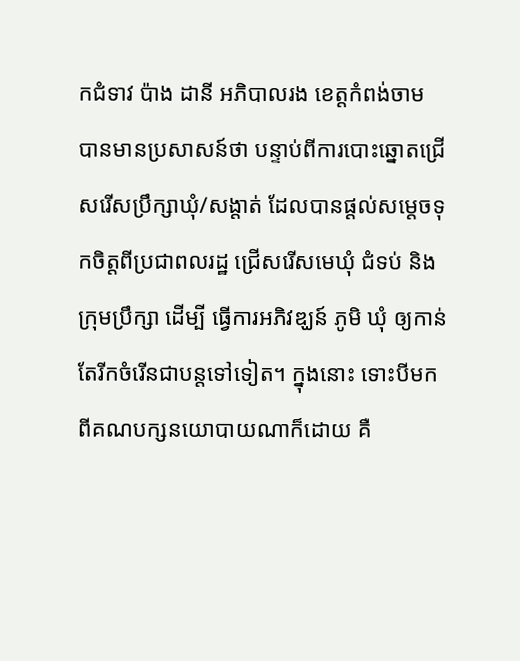កជំទាវ ប៉ាង ដានី អភិបាលរង ខេត្តកំពង់ចាម បានមានប្រសាសន៍ថា បន្ទាប់ពីការបោះឆ្នោតជ្រើសរើសប្រឹក្សាឃុំ/សង្តាត់ ដែលបានផ្តល់សម្តេចទុកចិត្តពីប្រជាពលរដ្ឋ ជ្រើសរើសមេឃុំ ជំទប់ និងក្រុមប្រឹក្សា ដើម្បី ធ្វើការអភិវឌ្ឃន៍ ភូមិ ឃុំ ឲ្យកាន់តែរីកចំរើនជាបន្តទៅទៀត។ ក្នុងនោះ ទោះបីមកពីគណបក្សនយោបាយណាក៏ដោយ គឺ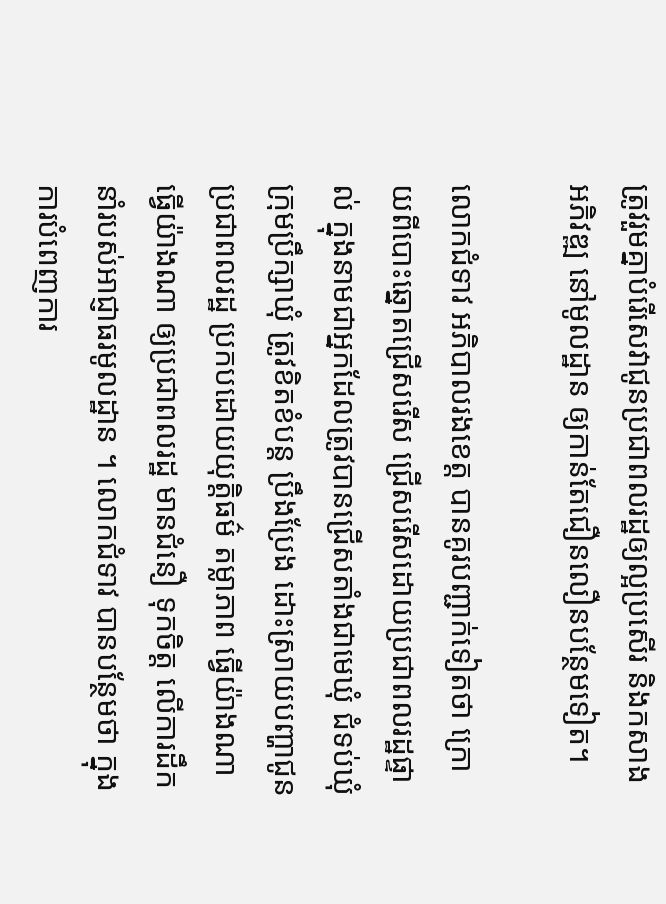ត្រូវរួមគ្នាបំរើសេវាជូនប្រជាពលរដ្ឋឲ្យល្អប្រសើរ និងកសាងអភិវឌ្ឍ នៅមូលដ្ឋាន ឲ្យកាន់តែជឿនលឿនបន្ថែមទៀត។

លោកជំទាវ អភិបាលរងខេត្ត បានគូរបញ្ជាក់ទៀតថា ក្រោយពីបោះឆ្នោតជ្រើសរើស ជ្រើសរើសដោយប្រជាពលរដ្ឋផ្ទាល់ ក្នុងនាមជាអ្នកដែលត្រូវបានជ្រើសតាំងជាមេឃុំ ជំទប់ឃុំ ក្រុមប្រឹក្សាឃុំ ត្រូវខិតខំបន្ត ប្រឹងប្រែង ដោះស្រាយបញ្ហាជូនប្រជាពលរដ្ឋ ប្រកបដោយយុត្តិធម៌ តម្លាភាព ធ្វើយ៉ាងណា ធ្វើយ៉ាងណា ឲ្យប្រជាពលរដ្ឋ មានជំនឿ ទុកចិត្ត លើការដឹកនាំរបស់អាជ្ញាធរមូលដ្ឋាន ។ លោកជំទាវ បានបន្ថែមថា ក្នុងការបំពេញការ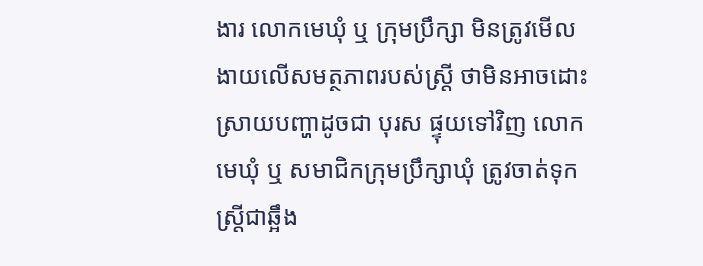ងារ លោកមេឃុំ ឬ ក្រុមប្រឹក្សា មិនត្រូវមើលងាយលើសមត្ថភាពរបស់ស្រ្តី ថាមិនអាចដោះស្រាយបញ្ហាដូចជា បុរស ផ្ទុយទៅវិញ លោកមេឃុំ ឬ សមាជិកក្រុមប្រឹក្សាឃុំ ត្រូវចាត់ទុកស្រ្តីជាឆ្អឹង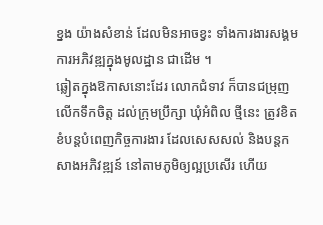ខ្នង យ៉ាងសំខាន់ ដែលមិនអាចខ្វះ ទាំងការងារសង្គម ការអភិវឌ្ឍក្នុងមូលដ្ឋាន ជាដើម ។
ឆ្លៀតក្នុងឱកាសនោះដែរ លោកជំទាវ ក៏បានជម្រុញលើកទឹកចិត្ត ដល់ក្រុមប្រឹក្សា ឃុំអំពិល ថ្មីនេះ ត្រូវខិតខំបន្តបំពេញកិច្ចការងារ ដែលសេសសល់ និងបន្តកសាងអភិវឌ្ឍន៍ នៅតាមភូមិឲ្យល្អប្រសើរ ហើយ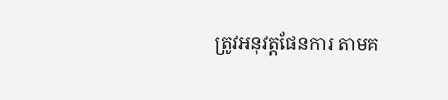ត្រូវអនុវត្តផែនការ តាមគ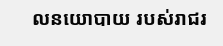លនយោបាយ របស់រាជរ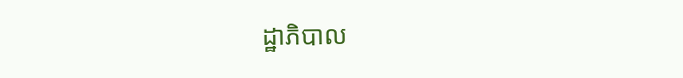ដ្ឋាភិបាល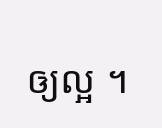ឲ្យល្អ ។